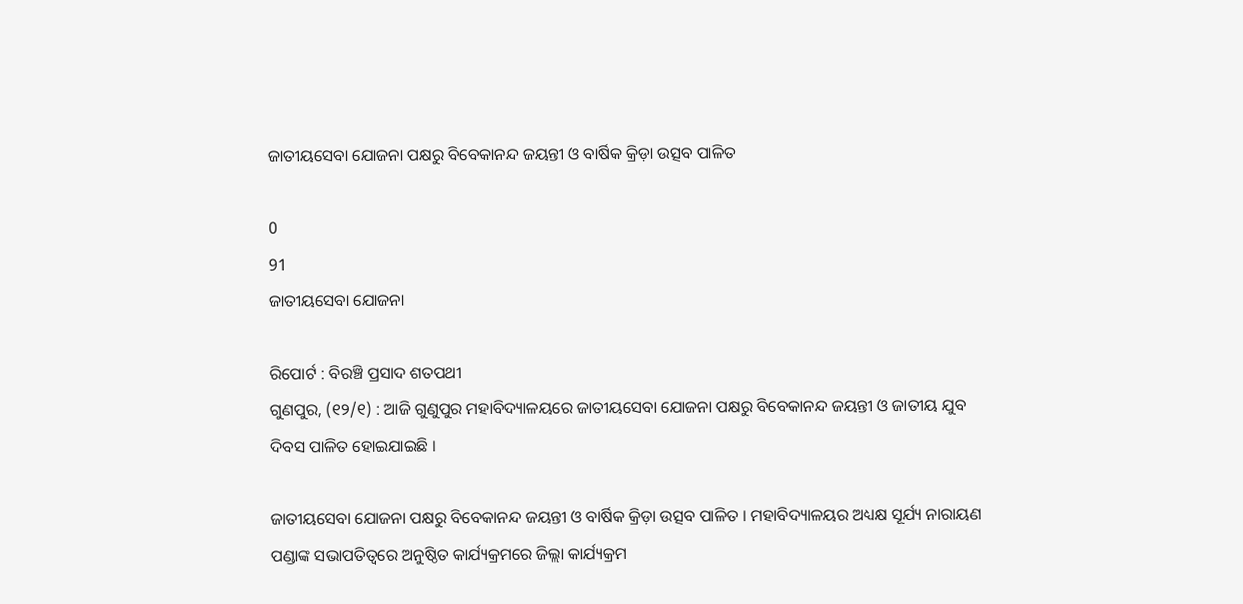ଜାତୀୟସେବା ଯୋଜନା ପକ୍ଷରୁ ବିବେକାନନ୍ଦ ଜୟନ୍ତୀ ଓ ବାର୍ଷିକ କ୍ରିଡ଼ା ଉତ୍ସବ ପାଳିତ

0
91
ଜାତୀୟସେବା ଯୋଜନା

ରିପୋର୍ଟ : ବିରଞ୍ଚି ପ୍ରସାଦ ଶତପଥୀ
ଗୁଣପୁର, (୧୨/୧) : ଆଜି ଗୁଣୁପୁର ମହାବିଦ୍ୟାଳୟରେ ଜାତୀୟସେବା ଯୋଜନା ପକ୍ଷରୁ ବିବେକାନନ୍ଦ ଜୟନ୍ତୀ ଓ ଜାତୀୟ ଯୁବ ଦିବସ ପାଳିତ ହୋଇଯାଇଛି ।

ଜାତୀୟସେବା ଯୋଜନା ପକ୍ଷରୁ ବିବେକାନନ୍ଦ ଜୟନ୍ତୀ ଓ ବାର୍ଷିକ କ୍ରିଡ଼ା ଉତ୍ସବ ପାଳିତ । ମହାବିଦ୍ୟାଳୟର ଅଧ୍ୟକ୍ଷ ସୂର୍ଯ୍ୟ ନାରାୟଣ ପଣ୍ଡାଙ୍କ ସଭାପତିତ୍ୱରେ ଅନୁଷ୍ଠିତ କାର୍ଯ୍ୟକ୍ରମରେ ଜିଲ୍ଲା କାର୍ଯ୍ୟକ୍ରମ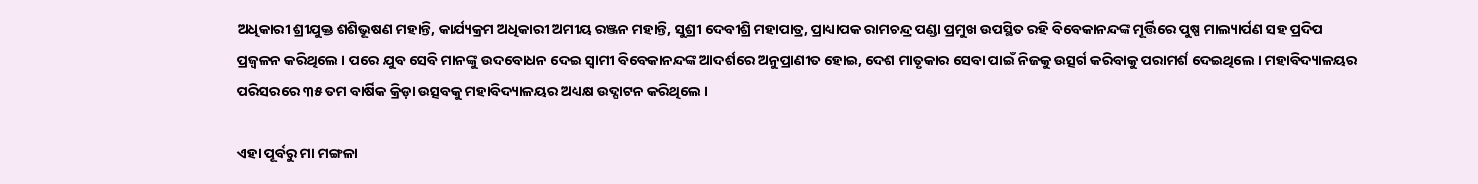ଅଧିକାରୀ ଶ୍ରୀଯୁକ୍ତ ଶଶିଭୂଷଣ ମହାନ୍ତି, କାର୍ଯ୍ୟକ୍ରମ ଅଧିକାରୀ ଅମୀୟ ରଞ୍ଜନ ମହାନ୍ତି, ସୁଶ୍ରୀ ଦେବୀଶ୍ରି ମହାପାତ୍ର, ପ୍ରାଧ୍ୟାପକ ରାମଚନ୍ଦ୍ର ପଣ୍ଡା ପ୍ରମୁଖ ଉପସ୍ଥିତ ରହି ବିବେକାନନ୍ଦଙ୍କ ମୂର୍ତ୍ତିରେ ପୁଷ୍ପ ମାଲ୍ୟାର୍ପଣ ସହ ପ୍ରଦିପ ପ୍ରଜ୍ୱଳନ କରିଥିଲେ । ପରେ ଯୁବ ସେବି ମାନଙ୍କୁ ଉଦବୋଧନ ଦେଇ ସ୍ୱାମୀ ବିବେକାନନ୍ଦଙ୍କ ଆଦର୍ଶରେ ଅନୁପ୍ରାଣୀତ ହୋଇ, ଦେଶ ମାତୃକାର ସେବା ପାଇଁ ନିଜକୁ ଉତ୍ସର୍ଗ କରିବାକୁ ପରାମର୍ଶ ଦେଇଥିଲେ । ମହାବିଦ୍ୟାଳୟର ପରିସରରେ ୩୫ ତମ ବାର୍ଷିକ କ୍ରିଡ଼ା ଉତ୍ସବକୁ ମହାବିଦ୍ୟାଳୟର ଅଧ୍ୟକ୍ଷ ଉଦ୍ଘାଟନ କରିଥିଲେ ।

ଏହା ପୂର୍ବରୁ ମା ମଙ୍ଗଳା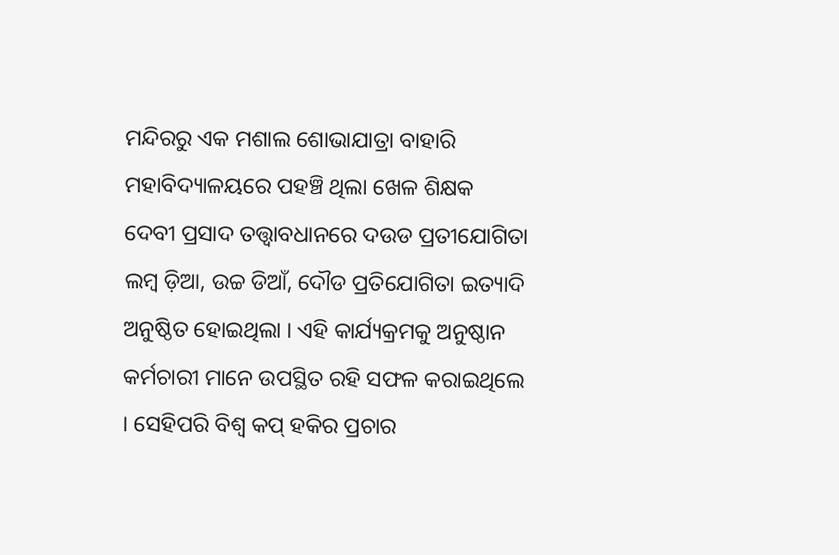ମନ୍ଦିରରୁ ଏକ ମଶାଲ ଶୋଭାଯାତ୍ରା ବାହାରି ମହାବିଦ୍ୟାଳୟରେ ପହଞ୍ଚି ଥିଲା ଖେଳ ଶିକ୍ଷକ ଦେବୀ ପ୍ରସାଦ ତତ୍ତ୍ୱାବଧାନରେ ଦଉଡ ପ୍ରତୀଯୋଗିତା ଲମ୍ବ ଡ଼ିଆ, ଉଚ୍ଚ ଡିଆଁ, ଦୌଡ ପ୍ରତିଯୋଗିତା ଇତ୍ୟାଦି ଅନୁଷ୍ଠିତ ହୋଇଥିଲା । ଏହି କାର୍ଯ୍ୟକ୍ରମକୁ ଅନୁଷ୍ଠାନ କର୍ମଚାରୀ ମାନେ ଉପସ୍ଥିତ ରହି ସଫଳ କରାଇଥିଲେ । ସେହିପରି ବିଶ୍ଵ କପ୍ ହକିର ପ୍ରଚାର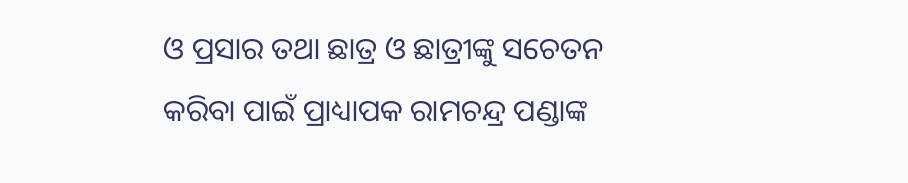ଓ ପ୍ରସାର ତଥା ଛାତ୍ର ଓ ଛାତ୍ରୀଙ୍କୁ ସଚେତନ କରିବା ପାଇଁ ପ୍ରାଧ୍ୟାପକ ରାମଚନ୍ଦ୍ର ପଣ୍ଡାଙ୍କ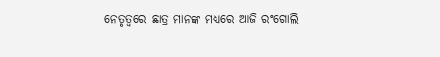ନେତୃତ୍ୱରେ ଛାତ୍ର ମାନଙ୍କ ମଧ୍ୟରେ ଆଜି ରଂଗୋଲି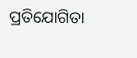ପ୍ରତିଯୋଗିତା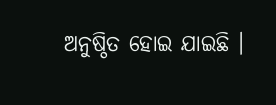ଅନୁଷ୍ଠିତ ହୋଇ ଯାଇଛି ।